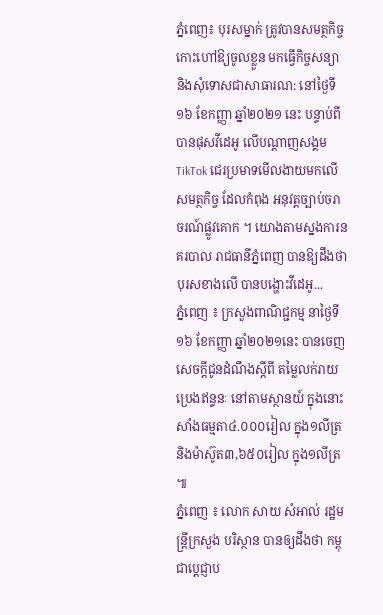ភ្នំពេញ៖ បុរសម្នាក់ ត្រូវបានសមត្ថកិច្ច កោះហៅឱ្យចូលខ្លួន មកធ្វើកិច្ចសន្យា និងសុំទោសជាសាធារណ: នៅថ្ងៃទី១៦ ខែកញ្ញា ឆ្នាំ២០២១ នេះ បន្ទាប់ពីបានផុសវីដេអូ លើបណ្ដាញសង្គម TikTok ជេរប្រមាទមើលងាយមកលើសមត្ថកិច្ច ដែលកំពុង អនុវត្តច្បាប់ចរាចរណ៍ផ្លូវគោក ។ យោងតាមស្នងការនគរបាល រាជធានីភ្នំពេញ បានឱ្យដឹងថា បុរសខាងលើ បានបង្ហោះវីដេអូ...
ភ្នំពេញ ៖ ក្រសួងពាណិជ្ជកម្ម នាថ្ងៃទី១៦ ខែកញ្ញា ឆ្នាំ២០២១នេះ បានចេញសេចក្ដីជូនដំណឹងស្ដីពី តម្លៃលក់រាយប្រេងឥន្ទនៈ នៅតាមស្ថានយ៍ ក្នុងនោះ សាំងធម្មតា៤.០០០រៀល ក្នុង១លីត្រ និងម៉ាស៊ូត៣,៦៥០រៀល ក្នុង១លីត្រ ៕
ភ្នំពេញ ៖ លោក សាយ សំអាល់ រដ្ឋមន្ត្រីក្រសួង បរិស្ថាន បានឲ្យដឹងថា កម្ពុជាប្ដេជ្ញាប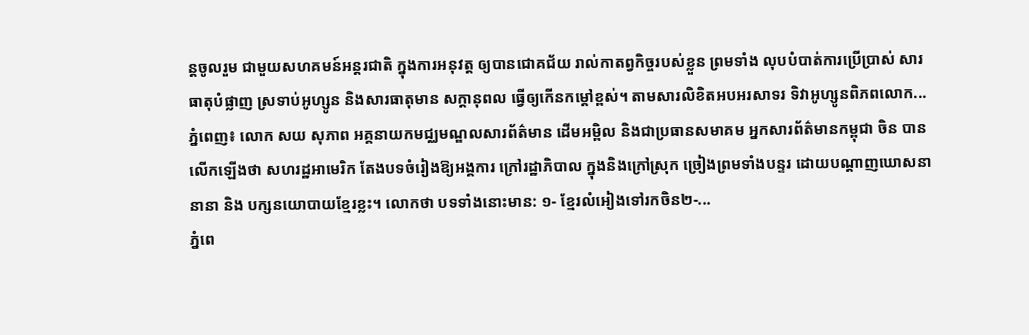ន្តចូលរួម ជាមួយសហគមន៍អន្តរជាតិ ក្នុងការអនុវត្ត ឲ្យបានជោគជ័យ រាល់កាតព្វកិច្ចរបស់ខ្លួន ព្រមទាំង លុបបំបាត់ការប្រើប្រាស់ សារធាតុបំផ្លាញ ស្រទាប់អូហ្សូន និងសារធាតុមាន សក្តានុពល ធ្វើឲ្យកើនកម្ដៅខ្ពស់។ តាមសារលិខិតអបអរសាទរ ទិវាអូហ្សូនពិភពលោក...
ភ្នំពេញ៖ លោក សយ សុភាព អគ្គនាយកមជ្ឈមណ្ឌលសារព័ត៌មាន ដើមអម្ពិល និងជាប្រធានសមាគម អ្នកសារព័ត៌មានកម្ពុជា ចិន បានលើកឡើងថា សហរដ្ឋអាមេរិក តែងបទចំរៀងឱ្យអង្គការ ក្រៅរដ្ឋាភិបាល ក្នុងនិងក្រៅស្រុក ច្រៀងព្រមទាំងបន្ទរ ដោយបណ្តាញឃោសនានានា និង បក្សនយោបាយខ្មែរខ្លះ។ លោកថា បទទាំងនោះមាន: ១- ខ្មែរលំអៀងទៅរកចិន២-...
ភ្នំពេ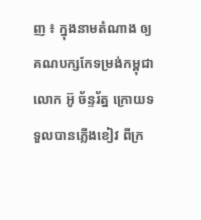ញ ៖ ក្នុងនាមតំណាង ឲ្យគណបក្សកែទម្រង់កម្ពុជា លោក អ៊ូ ច័ន្ទរ័ត្ន ក្រោយទទួលបានភ្លើងខៀវ ពីក្រ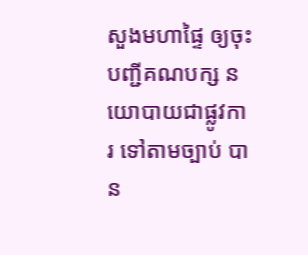សួងមហាផ្ទៃ ឲ្យចុះបញ្ជីគណបក្ស នយោបាយជាផ្លូវការ ទៅតាមច្បាប់ បាន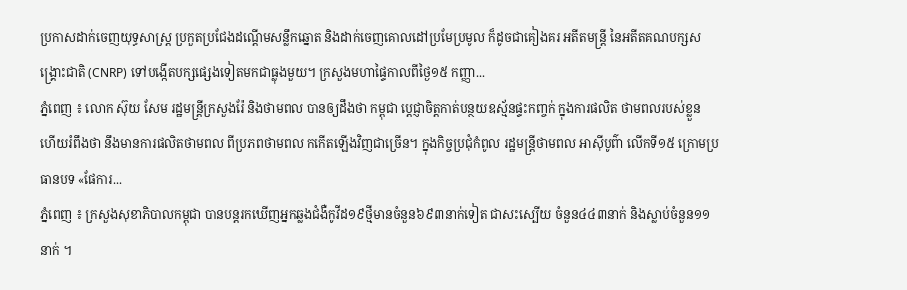ប្រកាសដាក់ចេញយុទ្ធសាស្រ្ត ប្រកួតប្រជែងដណ្តើមសន្លឹកឆ្នោត និងដាក់ចេញគោលដៅប្រមែប្រមូល ក៏ដូចជាគៀងគរ អតីតមន្រ្តី នៃអតីតគណបក្សសង្រ្គោះជាតិ (CNRP) ទៅបង្កើតបក្សផ្សេងទៀតមកជាធ្លុងមួយ។ ក្រសួងមហាផ្ទៃកាលពីថ្ងៃ១៥ កញ្ញា...
ភ្នំពេញ ៖ លោក ស៊ុយ សែម រដ្ឋមន្ដ្រីក្រសួងរ៉ែ និងថាមពល បានឲ្យដឹងថា កម្ពុជា ប្តេជ្ញាចិត្តកាត់បន្ថយឧស្ម័នផ្ទះកញ្ចក់ ក្នុងការផលិត ថាមពលរបស់ខ្លួន ហើយរំពឹងថា នឹងមានការផលិតថាមពល ពីប្រភពថាមពល កកើតឡើងវិញជាច្រើន។ ក្នុងកិច្ចប្រជុំកំពូល រដ្ឋមន្ដ្រីថាមពល អាស៊ីបូព៌ា លើកទី១៥ ក្រោមប្រធានបទ «ផែការ...
ភ្នំពេញ ៖ ក្រសួងសុខាភិបាលកម្ពុជា បានបន្តរកឃើញអ្នកឆ្លងជំងឺកូវីដ១៩ថ្មីមានចំនួន៦៩៣នាក់ទៀត ជាសះស្បើយ ចំនួន៤៤៣នាក់ និងស្លាប់ចំនួន១១នាក់ ។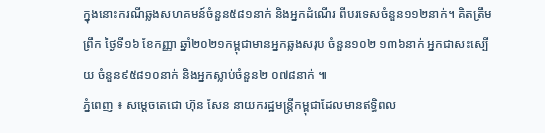ក្នុងនោះករណីឆ្លងសហគមន៍ចំនួន៥៨១នាក់ និងអ្នកដំណើរ ពីបរទេសចំនួន១១២នាក់។ គិតត្រឹមព្រឹក ថ្ងៃទី១៦ ខែកញ្ញា ឆ្នាំ២០២១កម្ពុជាមានអ្នកឆ្លងសរុប ចំនួន១០២ ១៣៦នាក់ អ្នកជាសះស្បើយ ចំនួន៩៥៨១០នាក់ និងអ្នកស្លាប់ចំនួន២ ០៧៨នាក់ ៕
ភ្នំពេញ ៖ សម្តេចតេជោ ហ៊ុន សែន នាយករដ្ឋមន្ត្រីកម្ពុជាដែលមានឥទ្ធិពល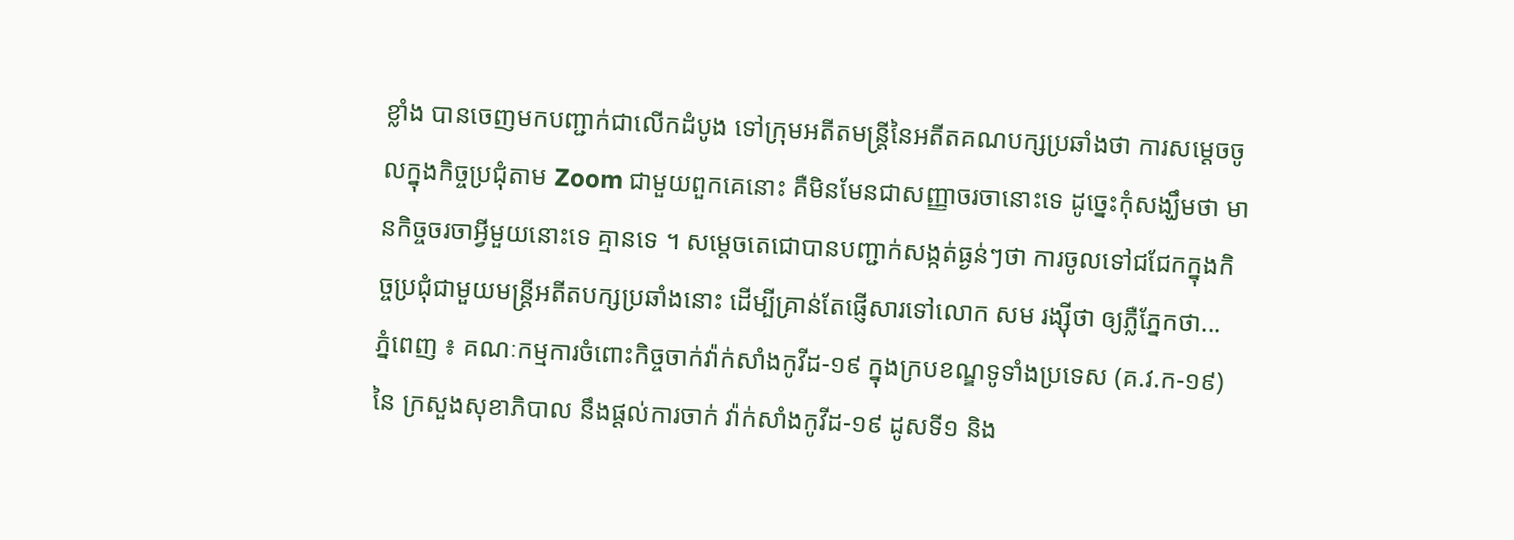ខ្លាំង បានចេញមកបញ្ជាក់ជាលើកដំបូង ទៅក្រុមអតីតមន្រ្តីនៃអតីតគណបក្សប្រឆាំងថា ការសម្តេចចូលក្នុងកិច្ចប្រជុំតាម Zoom ជាមួយពួកគេនោះ គឺមិនមែនជាសញ្ញាចរចានោះទេ ដូច្នេះកុំសង្ឃឹមថា មានកិច្ចចរចាអ្វីមួយនោះទេ គ្មានទេ ។ សម្តេចតេជោបានបញ្ជាក់សង្កត់ធ្ងន់ៗថា ការចូលទៅជជែកក្នុងកិច្ចប្រជុំជាមួយមន្រ្តីអតីតបក្សប្រឆាំងនោះ ដើម្បីគ្រាន់តែផ្ញើសារទៅលោក សម រង្ស៊ីថា ឲ្យភ្លឺភ្នែកថា...
ភ្នំពេញ ៖ គណៈកម្មការចំពោះកិច្ចចាក់វ៉ាក់សាំងកូវីដ-១៩ ក្នុងក្របខណ្ឌទូទាំងប្រទេស (គ.វ.ក-១៩) នៃ ក្រសួងសុខាភិបាល នឹងផ្ដល់ការចាក់ វ៉ាក់សាំងកូវីដ-១៩ ដូសទី១ និង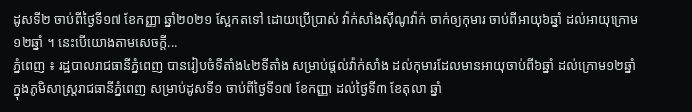ដូសទី២ ចាប់ពីថ្ងៃទី១៧ ខែកញ្ញា ឆ្នាំ២០២១ ស្អែកតទៅ ដោយប្រើប្រាស់ វ៉ាក់សាំងស៊ីណូវ៉ាក់ ចាក់ឲ្យកុមារ ចាប់ពីអាយុ៦ឆ្នាំ ដល់អាយុក្រោម១២ឆ្នាំ ។ នេះបើយោងតាមសេចក្ដី...
ភ្នំពេញ ៖ រដ្ឋបាលរាជធានីភ្នំពេញ បានរៀបចំទីតាំង៤២ទីតាំង សម្រាប់ផ្តល់វ៉ាក់សាំង ដល់កុមារដែលមានអាយុចាប់ពី៦ឆ្នាំ ដល់ក្រោម១២ឆ្នាំ ក្នុងភូមិសាស្ត្ររាជធានីភ្នំពេញ សម្រាប់ដូសទី១ ចាប់ពីថ្ងៃទី១៧ ខែកញ្ញា ដល់ថ្ងៃទី៣ ខែតុលា ឆ្នាំ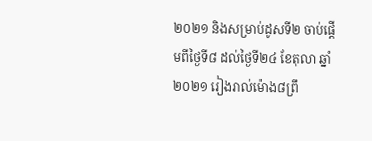២០២១ និងសម្រាប់ដូសទី២ ចាប់ផ្តើមពីថ្ងៃទី៨ ដល់ថ្ងៃទី២៤ ខែតុលា ឆ្នាំ២០២១ រៀងរាល់ម៉ោង៨ព្រឹ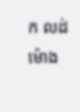ក លដ់ម៉ោង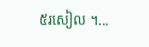៥រសៀល ។...